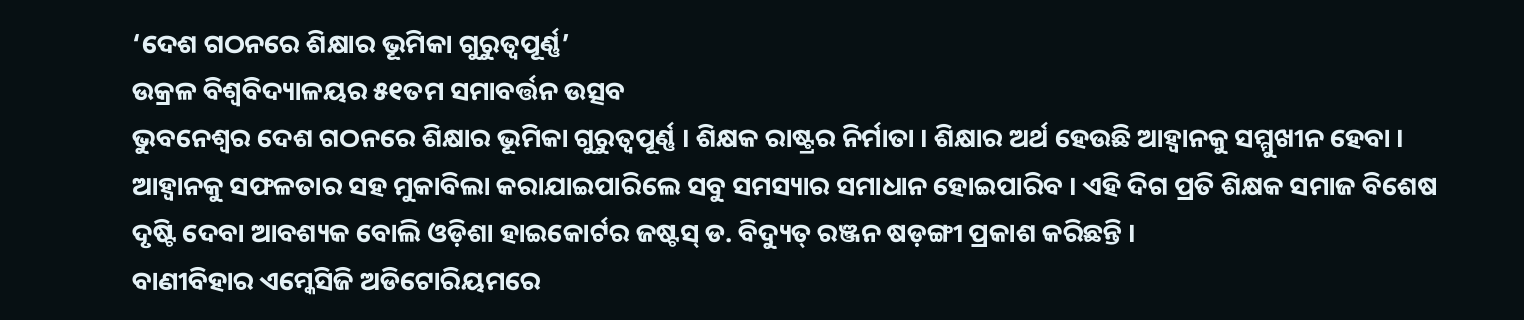‘ଦେଶ ଗଠନରେ ଶିକ୍ଷାର ଭୂମିକା ଗୁରୁତ୍ୱପୂର୍ଣ୍ଣ’
ଉକ୍ରଳ ବିଶ୍ୱବିଦ୍ୟାଳୟର ୫୧ତମ ସମାବର୍ତ୍ତନ ଉତ୍ସବ
ଭୁବନେଶ୍ୱର ଦେଶ ଗଠନରେ ଶିକ୍ଷାର ଭୂମିକା ଗୁରୁତ୍ୱପୂର୍ଣ୍ଣ । ଶିକ୍ଷକ ରାଷ୍ଟ୍ରର ନିର୍ମାତା । ଶିକ୍ଷାର ଅର୍ଥ ହେଉଛି ଆହ୍ୱାନକୁ ସମ୍ମୁଖୀନ ହେବା । ଆହ୍ୱାନକୁ ସଫଳତାର ସହ ମୁକାବିଲା କରାଯାଇପାରିଲେ ସବୁ ସମସ୍ୟାର ସମାଧାନ ହୋଇପାରିବ । ଏହି ଦିଗ ପ୍ରତି ଶିକ୍ଷକ ସମାଜ ବିଶେଷ ଦୃଷ୍ଟି ଦେବା ଆବଶ୍ୟକ ବୋଲି ଓଡ଼ିଶା ହାଇକୋର୍ଟର ଜଷ୍ଟସ୍ ଡ. ବିଦ୍ୟୁତ୍ ରଞ୍ଜନ ଷଡ଼ଙ୍ଗୀ ପ୍ରକାଶ କରିଛନ୍ତି ।
ବାଣୀବିହାର ଏମ୍କେସିଜି ଅଡିଟୋରିୟମରେ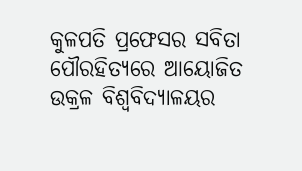କୁଳପତି ପ୍ରଫେସର ସବିତା ପୌରହିତ୍ୟରେ ଆୟୋଜିତ ଉକ୍ରଳ ବିଶ୍ୱବିଦ୍ୟାଳୟର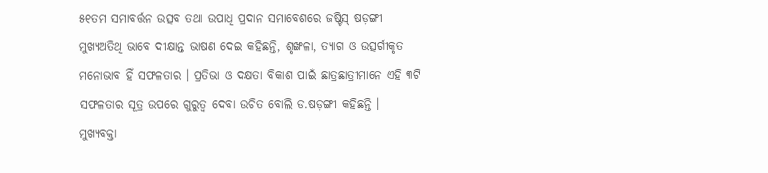୫୧ତମ ସମାବର୍ତ୍ତନ ଉତ୍ସବ ତଥା ଉପାଧି ପ୍ରଦାନ ସମାବେଶରେ ଜଷ୍ଟିସ୍ ଷଡ଼ଙ୍ଗୀ ମୁଖ୍ୟଅତିଥି ଭାବେ ଦୀକ୍ଷାନ୍ତ ଭାଷଣ ଦେଇ କହିଛନ୍ତି, ଶୃଙ୍ଖଳା, ତ୍ୟାଗ ଓ ଉତ୍ସର୍ଗୀକୃତ ମନୋଭାବ ହିଁ ସଫଳତାର । ପ୍ରତିଭା ଓ ଦକ୍ଷତା ବିକାଶ ପାଇଁ ଛାତ୍ରଛାତ୍ରୀମାନେ ଏହି ୩ଟି ସଫଳତାର ସୂତ୍ର ଉପରେ ଗୁରୁତ୍ୱ ଦେବା ଉଚିତ ବୋଲି ଡ.ଷଡ଼ଙ୍ଗୀ କହିଛନ୍ତି ।
ମୁଖ୍ୟବକ୍ତା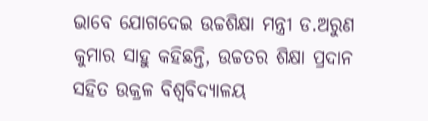ଭାବେ ଯୋଗଦେଇ ଉଚ୍ଚଶିକ୍ଷା ମନ୍ତ୍ରୀ ଡ.ଅରୁଣ କୁମାର ସାହୁ କହିଛନ୍ତି, ଉଚ୍ଚତର ଶିକ୍ଷା ପ୍ରଦାନ ସହିତ ଉକ୍ରଳ ବିଶ୍ୱବିଦ୍ୟାଳୟ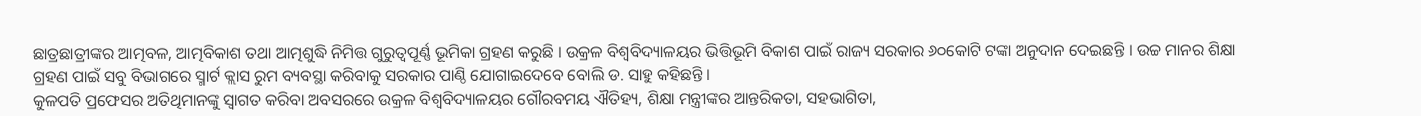ଛାତ୍ରଛାତ୍ରୀଙ୍କର ଆତ୍ମବଳ, ଆତ୍ମବିକାଶ ତଥା ଆତ୍ମଶୁଦ୍ଧି ନିମିତ୍ତ ଗୁରୁତ୍ୱପୂର୍ଣ୍ଣ ଭୂମିକା ଗ୍ରହଣ କରୁଛି । ଉକ୍ରଳ ବିଶ୍ୱବିଦ୍ୟାଳୟର ଭିତ୍ତିଭୂମି ବିକାଶ ପାଇଁ ରାଜ୍ୟ ସରକାର ୬୦କୋଟି ଟଙ୍କା ଅନୁଦାନ ଦେଇଛନ୍ତି । ଉଚ୍ଚ ମାନର ଶିକ୍ଷା ଗ୍ରହଣ ପାଇଁ ସବୁ ବିଭାଗରେ ସ୍ମାର୍ଟ କ୍ଲାସ ରୁମ ବ୍ୟବସ୍ଥା କରିବାକୁ ସରକାର ପାଣ୍ଠି ଯୋଗାଇଦେବେ ବୋଲି ଡ. ସାହୁ କହିଛନ୍ତି ।
କୁଳପତି ପ୍ରଫେସର ଅତିଥିମାନଙ୍କୁ ସ୍ୱାଗତ କରିବା ଅବସରରେ ଉକ୍ରଳ ବିଶ୍ୱବିଦ୍ୟାଳୟର ଗୌରବମୟ ଐତିହ୍ୟ, ଶିକ୍ଷା ମନ୍ତ୍ରୀଙ୍କର ଆନ୍ତରିକତା, ସହଭାଗିତା,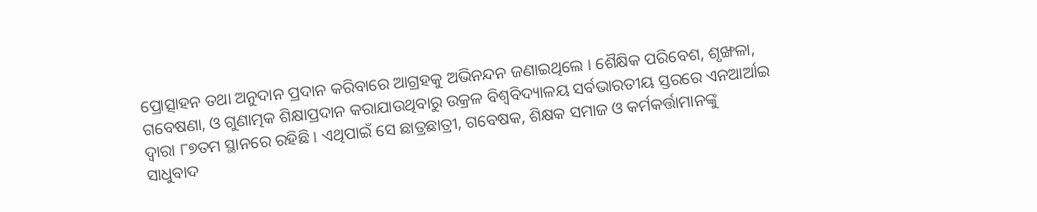ପ୍ରୋତ୍ସାହନ ତଥା ଅନୁଦାନ ପ୍ରଦାନ କରିବାରେ ଆଗ୍ରହକୁ ଅଭିନନ୍ଦନ ଜଣାଇଥିଲେ । ଶୈକ୍ଷିକ ପରିବେଶ, ଶୃଙ୍ଖଳା, ଗବେଷଣା, ଓ ଗୁଣାତ୍ମକ ଶିକ୍ଷାପ୍ରଦାନ କରାଯାଉଥିବାରୁ ଉକ୍ରଳ ବିଶ୍ୱବିଦ୍ୟାଳୟ ସର୍ବଭାରତୀୟ ସ୍ତରରେ ଏନଆର୍ଆଇ ଦ୍ୱାରା ୮୭ତମ ସ୍ଥାନରେ ରହିଛି । ଏଥିପାଇଁ ସେ ଛାତ୍ରଛାତ୍ରୀ, ଗବେଷକ, ଶିକ୍ଷକ ସମାଜ ଓ କର୍ମକର୍ତ୍ତାମାନଙ୍କୁ ସାଧୁବାଦ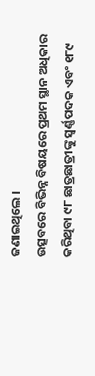ଜଣାଇଥିଲେ ।
ଉତ୍ସବରେ ବିଭିନ୍ନ ବିଷୟରେ ପ୍ରଥମ ସ୍ଥାନ ଅଧିକାର କରିଥିବା ୯୮ ଛାତ୍ରଛାତ୍ରୀଙ୍କୁ ସ୍ୱର୍ଣ୍ଣପଦକ ଏବଂ ୧୮୯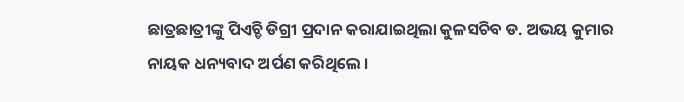ଛାତ୍ରଛାତ୍ରୀଙ୍କୁ ପିଏଚ୍ଡି ଡିଗ୍ରୀ ପ୍ରଦାନ କରାଯାଇଥିଲା କୁଳସଚିବ ଡ. ଅଭୟ କୁମାର ନାୟକ ଧନ୍ୟବାଦ ଅର୍ପଣ କରିଥିଲେ ।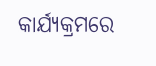କାର୍ଯ୍ୟକ୍ରମରେ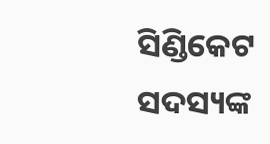ସିଣ୍ଡିକେଟ ସଦସ୍ୟଙ୍କ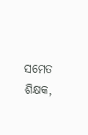ସମେତ ଶିକ୍ଷକ,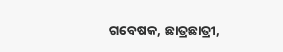ଗବେଷକ, ଛାତ୍ରଛାତ୍ରୀ,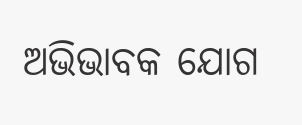ଅଭିଭାବକ ଯୋଗ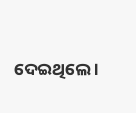ଦେଇଥିଲେ ।